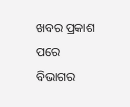ଖବର ପ୍ରକାଶ ପରେ ବିଭାଗର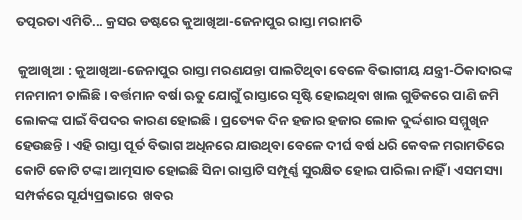ତତ୍ପରତା ଏମିତି... କ୍ରସର ଡଷ୍ଟରେ କୁଆଖିଆ-ଜେନାପୁର ରାସ୍ତା ମରାମତି

 କୁଆଖିଆ : କୁଆଖିଆ-ଜେନାପୁର ରାସ୍ତା ମରଣଯନ୍ତା ପାଲଟିଥିବା ବେଳେ ବିଭାଗୀୟ ଯନ୍ତ୍ରୀ-ଠିକାଦାରଙ୍କ ମନମାନୀ ଚାଲିଛି । ବର୍ତ୍ତମାନ ବର୍ଷା ଋତୁ ଯୋଗୁଁ ରାସ୍ତାରେ ସୃଷ୍ଟି ହୋଇଥିବା ଖାଲ ଗୁଡିକରେ ପାଣି ଜମି ଲୋକଙ୍କ ପାଇଁ ବିପଦର କାରଣ ହୋଇଛି । ପ୍ରତ୍ୟେକ ଦିନ ହଜାର ହଜାର ଲୋକ ଦୁର୍ଦ୍ଦଶାର ସମ୍ମୁଖିନ ହେଉଛନ୍ତି । ଏହି ରାସ୍ତା ପୂର୍ତ ବିଭାଗ ଅଧିନରେ ଯାଉଥିବା ବେଳେ ଦୀର୍ଘ ବର୍ଷ ଧରି କେବଳ ମରାମତିରେ କୋଟି କୋଟି ଟଙ୍କା ଆତ୍ମସାତ ହୋଇଛି ସିନା ରାସ୍ତାଟି ସମ୍ପୂର୍ଣ୍ଣ ସୁରକ୍ଷିତ ହୋଇ ପାରିଲା ନାହିଁ । ଏସମସ୍ୟା ସମ୍ପର୍କରେ ସୂର୍ଯ୍ୟପ୍ରଭାରେ  ଖବର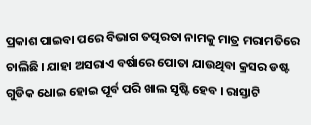ପ୍ରକାଶ ପାଇବା ପରେ ବିଭାଗ ତତ୍ପରତା ନାମକୁ ମାତ୍ର ମରାମତିରେ ଚାଲିଛି । ଯାହା ଅସରାଏ ବର୍ଷାରେ ପୋତା ଯାଉଥିବା କ୍ରସର ଡଷ୍ଟ ଗୁଡିକ ଧୋଇ ହୋଇ ପୂର୍ବ ପରି ଖାଲ ସୃଷ୍ଟି ହେବ । ରାସ୍ତାଟି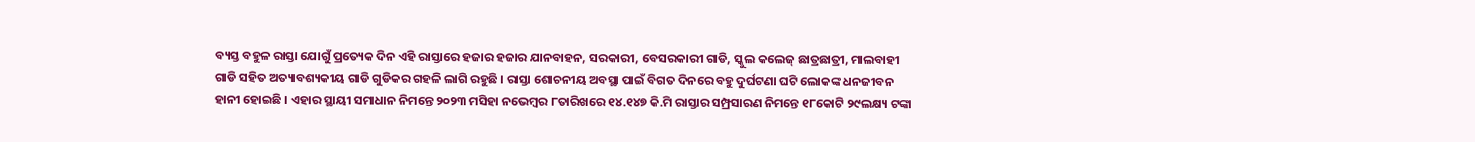ବ୍ୟସ୍ତ ବହୁଳ ରାସ୍ତା ଯୋଗୁଁ ପ୍ରତ୍ୟେକ ଦିନ ଏହି ରାସ୍ତାରେ ହଜାର ହଜାର ଯାନବାହନ, ସରକାରୀ, ବେସରକାରୀ ଗାଡି, ସ୍କୁଲ କଲେଜ୍ ଛାତ୍ରଛାତ୍ରୀ, ମାଲବାହୀ ଗାଡି ସହିତ ଅତ୍ୟାବଶ୍ୟକୀୟ ଗାଡି ଗୁଡିକର ଗହଳି ଲାଗି ରହୁଛି । ରାସ୍ତା ଶୋଚନୀୟ ଅବସ୍ଥା ପାଇଁ ବିଗତ ଦିନରେ ବହୁ ଦୁର୍ଘଟଣା ଘଟି ଲୋକଙ୍କ ଧନଜୀବନ ହାନୀ ହୋଇଛି । ଏହାର ସ୍ଥାୟୀ ସମାଧାନ ନିମନ୍ତେ ୨୦୨୩ ମସିହା ନଭେମ୍ବର ୮ତାରିଖରେ ୧୪.୧୪୭ କି.ମି ରାସ୍ତାର ସମ୍ପ୍ରସାରଣ ନିମନ୍ତେ ୧୮କୋଟି ୨୯ଲକ୍ଷ୍ୟ ଟଙ୍କା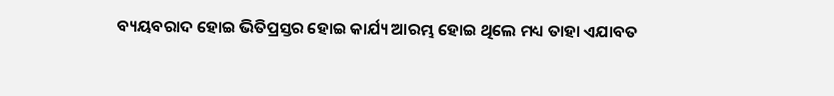ବ୍ୟୟବରାଦ ହୋଇ ଭିତିପ୍ରସ୍ତର ହୋଇ କାର୍ଯ୍ୟ ଆରମ୍ଭ ହୋଇ ଥିଲେ ମଧ୍ୟ ତାହା ଏଯାବତ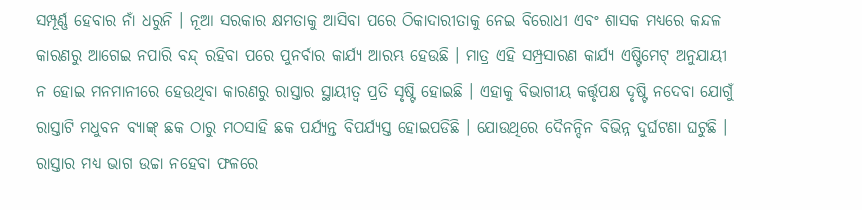ସମ୍ପୂର୍ଣ୍ଣ ହେବାର ନାଁ ଧରୁନି । ନୂଆ ସରକାର କ୍ଷମତାକୁ ଆସିବା ପରେ ଠିକାଦାରୀତାକୁ ନେଇ ବିରୋଧୀ ଏବଂ ଶାସକ ମଧ୍ୟରେ କନ୍ଦଳ କାରଣରୁ ଆଗେଇ ନପାରି ବନ୍ଦ୍ ରହିବା ପରେ ପୁନର୍ବାର କାର୍ଯ୍ୟ ଆରମ୍ଭ ହେଉଛି । ମାତ୍ର ଏହି ସମ୍ପ୍ରସାରଣ କାର୍ଯ୍ୟ ଏଷ୍ଟିମେଟ୍ ଅନୁଯାୟୀ ନ ହୋଇ ମନମାନୀରେ ହେଉଥିବା କାରଣରୁ ରାସ୍ତାର ସ୍ଥାୟୀତ୍ୱ ପ୍ରତି ସୃଷ୍ଟି ହୋଇଛି । ଏହାକୁ ବିଭାଗୀୟ କର୍ତ୍ତୃପକ୍ଷ ଦୃଷ୍ଟି ନଦେବା ଯୋଗୁଁ ରାସ୍ତାଟି ମଧୁବନ ବ୍ୟାଙ୍କ୍ ଛକ ଠାରୁ ମଠସାହି ଛକ ପର୍ଯ୍ୟନ୍ତ ବିପର୍ଯ୍ୟସ୍ତ ହୋଇପଡିଛି । ଯୋଉଥିରେ ଦୈନନ୍ଦିନ ବିଭିନ୍ନ ଦୁର୍ଘଟଣା ଘଟୁଛି । ରାସ୍ତାର ମଧ୍ୟ ଭାଗ ଉଚ୍ଚା ନହେବା ଫଳରେ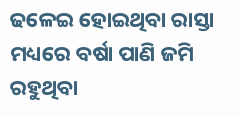ଢଳେଇ ହୋଇଥିବା ରାସ୍ତା ମଧ୍ୟରେ ବର୍ଷା ପାଣି ଜମି ରହୁଥିବା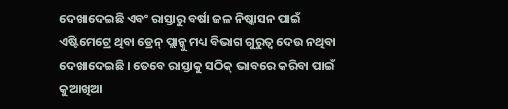ଦେଖାଦେଇଛି ଏବଂ ରାସ୍ତାରୁ ବର୍ଷା ଜଳ ନିଷ୍କାସନ ପାଇଁ ଏଷ୍ଟିମେଟ୍ରେ ଥିବା ଡ୍ରେନ୍ ପ୍ଲାନ୍କୁ ମଧ୍ୟ ବିଭାଗ ଗୁରୁତ୍ୱ ଦେଉ ନଥିବା ଦେଖାଦେଇଛି । ତେବେ ରାସ୍ତାକୁ ସଠିକ୍ ଭାବରେ କରିବା ପାଇଁ କୁଆଖିଆ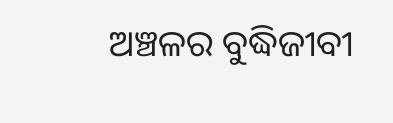ଅଞ୍ଚଳର ବୁଦ୍ଧିଜୀବୀ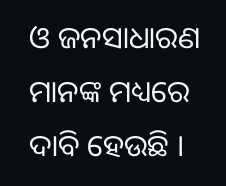ଓ ଜନସାଧାରଣ ମାନଙ୍କ ମଧ୍ୟରେ ଦାବି ହେଉଛି ।